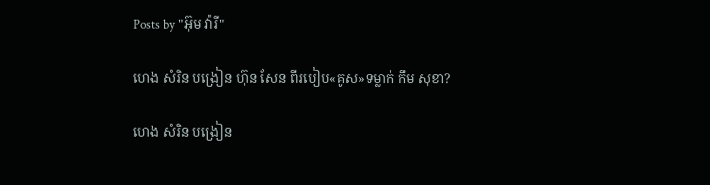Posts by "អ៊ុម វ៉ារី"

ហេង សំរិន បង្រៀន ហ៊ុន សែន ពីរបៀប«គូស»ទម្លាក់ កឹម សុខា?

ហេង សំរិន បង្រៀន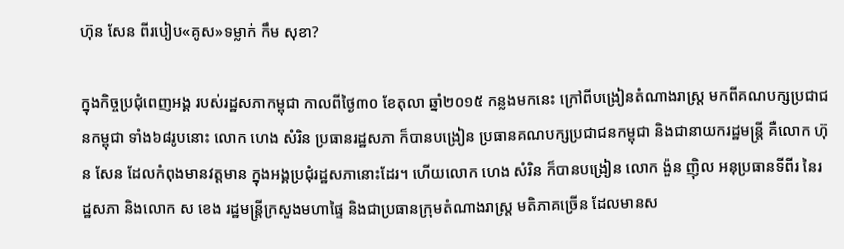ហ៊ុន សែន ពីរបៀប«គូស»ទម្លាក់ កឹម សុខា?

ក្នុងកិច្ចប្រជុំពេញអង្គ របស់រដ្ឋសភាកម្ពុជា កាលពីថ្ងៃ៣០ ខែតុលា ឆ្នាំ២០១៥ កន្លងមកនេះ ក្រៅពីបង្រៀនតំណាងរាស្រ្ត មកពីគណបក្សប្រជាជនកម្ពុជា ទាំង៦៨រូបនោះ លោក ហេង សំរិន ប្រធានរដ្ឋសភា ក៏បានបង្រៀន ប្រធានគណបក្សប្រជាជនកម្ពុជា និងជានាយករដ្ឋមន្រ្តី គឺលោក ហ៊ុន សែន ដែលកំពុងមានវត្តមាន ក្នុងអង្គប្រជុំរដ្ឋសភានោះដែរ។ ហើយលោក ហេង សំរិន ក៏បានបង្រៀន លោក ង៉ួន ញ៉ិល អនុប្រធានទីពីរ នៃរដ្ឋសភា និងលោក ស ខេង រដ្ឋមន្រ្តីក្រសួងមហាផ្ទៃ និងជាប្រធានក្រុមតំណាងរាស្រ្ត មតិភាគច្រើន ដែលមានស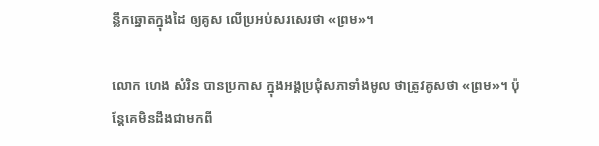ន្លឹកឆ្នោតក្នុងដៃ ឲ្យគូស លើប្រអប់សរសេរថា «ព្រម»។

លោក ហេង សំរិន បានប្រកាស ក្នុងអង្គប្រជុំសភាទាំងមូល ថាត្រូវគូសថា «ព្រម»។ ប៉ុន្តែគេមិនដឹងជាមកពី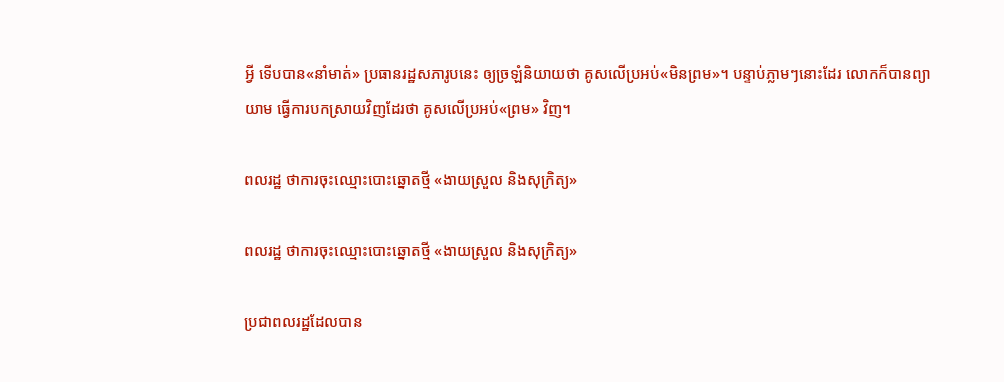អ្វី ទើបបាន«នាំមាត់» ប្រធានរដ្ឋសភារូបនេះ ឲ្យច្រឡំនិយាយថា គូសលើប្រអប់«មិនព្រម»។ បន្ទាប់ភ្លាមៗនោះដែរ លោកក៏បានព្យាយាម ធ្វើការបកស្រាយវិញដែរថា គូសលើប្រអប់«ព្រម» វិញ។

ពលរដ្ឋ ថាការចុះឈ្មោះបោះឆ្នោតថ្មី «ងាយស្រួល និងសុក្រិត្យ»

ពលរដ្ឋ ថាការចុះឈ្មោះបោះឆ្នោតថ្មី «ងាយស្រួល និងសុក្រិត្យ»

ប្រជាពលរដ្ឋដែលបាន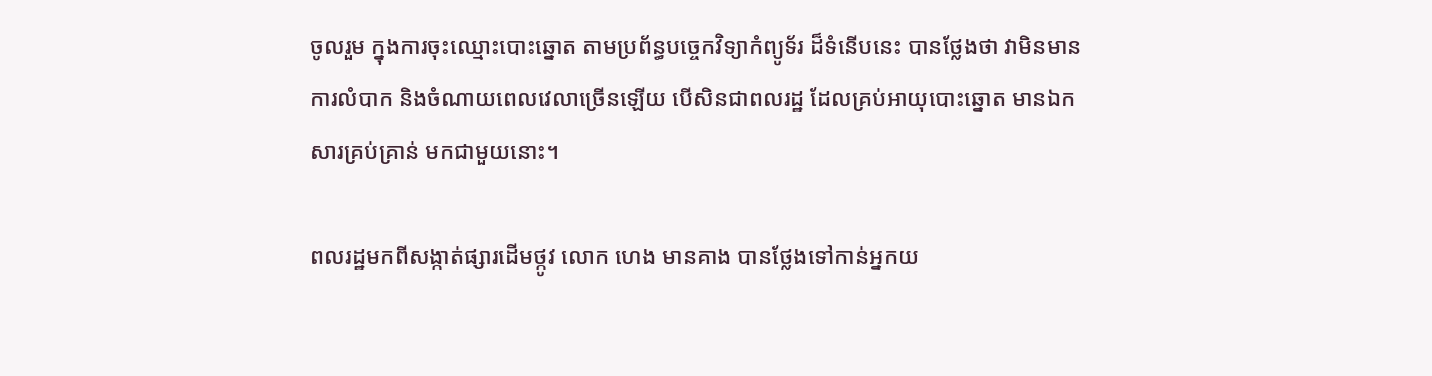ចូលរួម ក្នុងការចុះឈ្មោះបោះឆ្នោត តាមប្រព័ន្ធបច្ចេកវិទ្យាកំព្យូទ័រ ដ៏ទំនើបនេះ បានថ្លែងថា វាមិនមានការលំបាក និងចំណាយពេលវេលាច្រើនឡើយ បើសិនជាពលរដ្ឋ ដែលគ្រប់អាយុបោះឆ្នោត មានឯកសារគ្រប់គ្រាន់ មកជាមួយនោះ។

ពលរដ្ឋមកពីសង្កាត់ផ្សារដើមថ្កូវ លោក ហេង មានគាង បានថ្លែងទៅកាន់អ្នកយ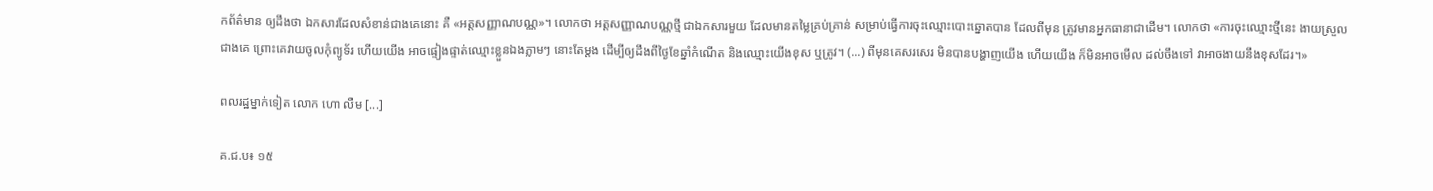កព័ត៌មាន ឲ្យដឹងថា ឯកសារដែលសំខាន់ជាងគេនោះ គឺ «អត្តសញ្ញាណបណ្ណ»។ លោកថា អត្តសញ្ញាណបណ្ណថ្មី ជាឯកសារមួយ ដែលមានតម្លៃគ្រប់គ្រាន់ សម្រាប់ធ្វើការចុះឈ្មោះបោះឆ្នោតបាន ដែលពីមុន ត្រូវមានអ្នកធានាជាដើម។ លោកថា «ការចុះឈ្មោះថ្មីនេះ ងាយស្រួលជាងគេ ព្រោះគេវាយចូលកុំព្យូទ័រ ហើយយើង អាចផ្ទៀងផ្ទាត់ឈ្មោះខ្លួនឯងភ្លាមៗ នោះតែម្តង ដើម្បីឲ្យដឹងពីថ្ងៃខែឆ្នាំកំណើត និងឈ្មោះយើងខុស ឬត្រូវ។ (...) ពីមុនគេសរសេរ មិនបានបង្ហាញយើង ហើយយើង ក៏មិនអាចមើល ដល់ចឹងទៅ វាអាចងាយនឹងខុសដែរ។»

ពលរដ្ឋម្នាក់ទៀត លោក ហោ លឺម [...]

គ.ជ.ប៖ ១៥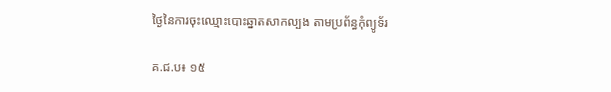ថ្ងៃនៃការចុះឈ្មោះបោះឆ្នាតសាកល្បង តាមប្រព័ន្ធកុំព្យូទ័រ

គ.ជ.ប៖ ១៥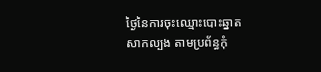ថ្ងៃនៃការចុះឈ្មោះបោះឆ្នាតសាកល្បង តាមប្រព័ន្ធកុំ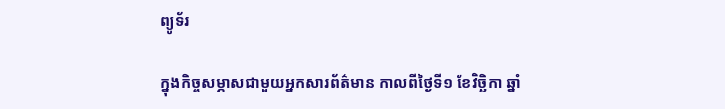ព្យូទ័រ

ក្នុងកិច្ចសម្ភាសជាមួយអ្នកសារព័ត៌មាន កាលពីថ្ងៃទី១ ខែវិច្ឆិកា ឆ្នាំ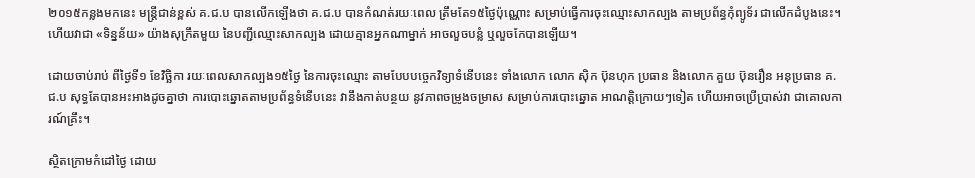២០១៥កន្លងមកនេះ មន្ត្រីជាន់ខ្ពស់ គ.ជ.ប បានលើកឡើងថា គ.ជ.ប បានកំណត់រយៈពេល ត្រឹមតែ១៥ថ្ងៃប៉ុណ្ណោះ សម្រាប់ធ្វើការចុះឈ្មោះសាកល្បង តាមប្រព័ន្ធកុំព្យូទ័រ ជាលើកដំបូងនេះ។ ហើយវាជា «ទិន្នន័យ» យ៉ាងសុក្រឹតមួយ នៃបញ្ជីឈ្មោះសាកល្បង ដោយគ្មានអ្នកណាម្នាក់ អាចលួចបន្លំ ឬលួចកែបានឡើយ។

ដោយចាប់រាប់ ពីថ្ងៃទី១ ខែវិច្ឆិកា រយៈពេលសាកល្បង១៥ថ្ងៃ នៃការចុះឈ្មោះ តាមបែបបច្ចេកវិទ្យាទំនើបនេះ ទាំងលោក លោក ស៊ិក ប៊ុនហុក ប្រធាន និងលោក គួយ ប៊ុនរឿន អនុប្រធាន គ.ជ.ប សុទ្ធតែបានអះអាងដូចគ្នាថា ការបោះឆ្នោតតាមប្រព័ន្ធទំនើបនេះ វានឹងកាត់បន្ថយ នូវភាពចម្រូងចម្រាស សម្រាប់ការបោះឆ្នោត អាណត្តិក្រោយៗទៀត ហើយអាចប្រើប្រាស់វា ជាគោលការណ៍គ្រឹះ។

ស្ថិតក្រោមកំដៅថ្ងៃ ដោយ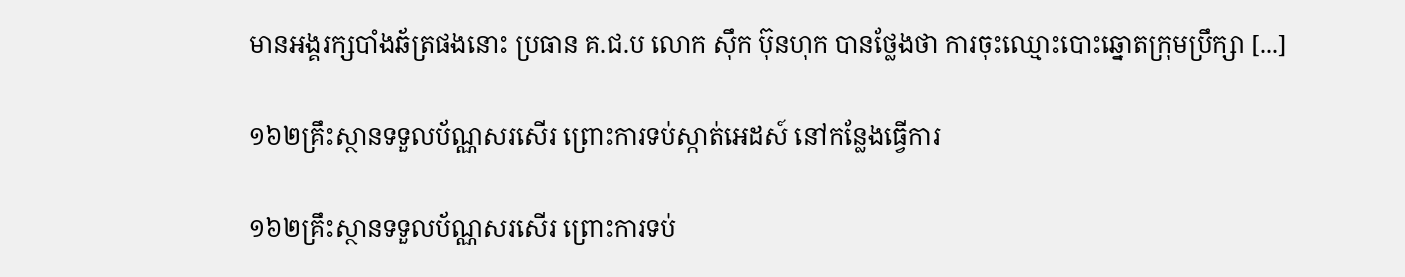មានអង្គរក្សបាំងឆ័ត្រផងនោះ ប្រធាន គ.ជ.ប លោក ស៊ឹក ប៊ុនហុក បានថ្លែងថា ការចុះឈ្មោះបោះឆ្នោតក្រុមប្រឹក្សា [...]

១៦២គ្រឹះស្ថានទទួលប័ណ្ណសរសើរ ព្រោះការទប់ស្កាត់អេដស៍ នៅកន្លែងធ្វើការ

១៦២គ្រឹះស្ថានទទួលប័ណ្ណសរសើរ ព្រោះការទប់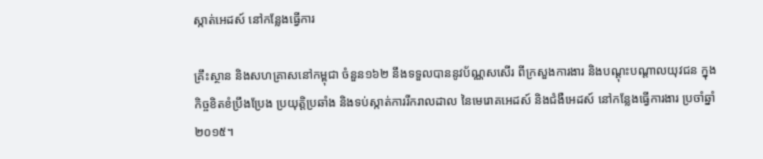ស្កាត់អេដស៍ នៅកន្លែងធ្វើការ

គ្រឹះស្ថាន និងសហគ្រាសនៅកម្ពុជា ចំនួន១៦២ នឹងទទួលបាននូវប័ណ្ណសសើរ ពីក្រសួងការងារ និងបណ្ដុះបណ្ដាលយុវជន ក្នុងកិច្ចខិតខំប្រឹងប្រែង ប្រយុត្តិប្រឆាំង និងទប់ស្កាត់ការរីករាលដាល នៃមេរោគអេដស៍ និងជំងឺអេដស៍ នៅកន្លែងធ្វើការងារ ប្រចាំឆ្នាំ២០១៥។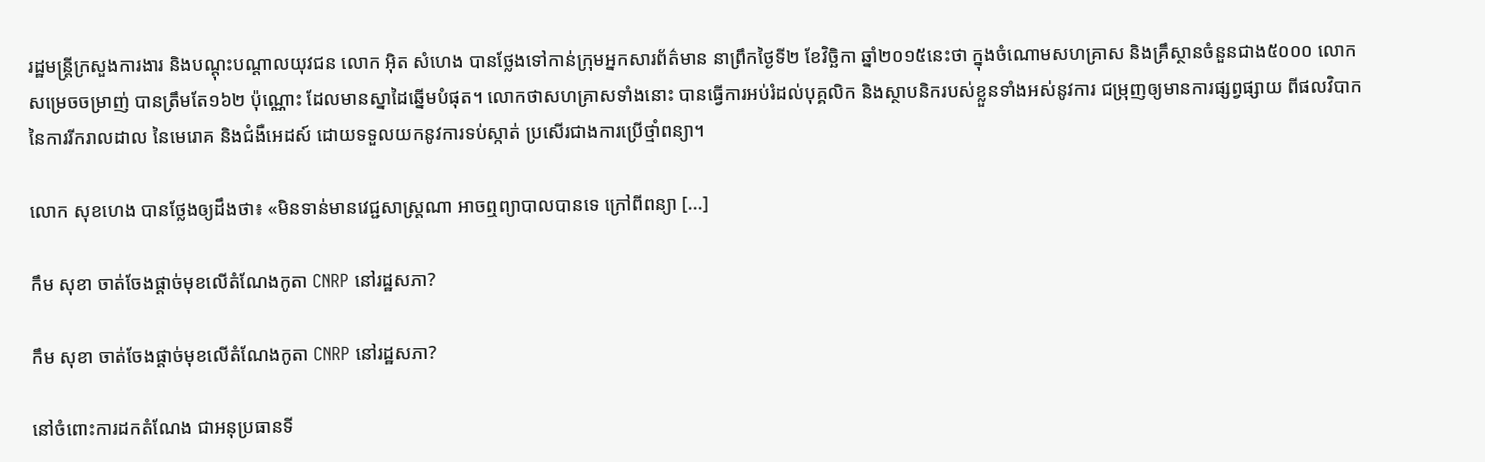រដ្ឋមន្រ្តីក្រសួងការងារ និងបណ្ដុះបណ្ដាលយុវជន លោក អ៊ិត សំហេង បានថ្លែងទៅកាន់ក្រុមអ្នកសារព័ត៌មាន នាព្រឹកថ្ងៃទី២ ខែវិច្ឆិកា ឆ្នាំ២០១៥នេះថា ក្នុងចំណោមសហគ្រាស និងគ្រឹស្ថានចំនួនជាង៥០០០ លោកសម្រេចចម្រាញ់ បានត្រឹមតែ១៦២ ប៉ុណ្ណោះ ដែលមានស្នាដៃឆ្នើមបំផុត។ លោកថាសហគ្រាសទាំងនោះ បានធ្វើការអប់រំដល់បុគ្គលិក និងស្ថាបនិករបស់ខ្លួនទាំងអស់នូវការ ជម្រុញឲ្យមានការផ្សព្វផ្សាយ ពីផលវិបាកនៃការរីករាលដាល នៃមេរោគ និងជំងឺអេដស៍ ដោយទទួលយកនូវការទប់ស្កាត់ ប្រសើរជាងការប្រើថ្មាំពន្យា។

លោក សុខហេង បានថ្លែងឲ្យដឹងថា៖ «មិនទាន់មានវេជ្ជសាស្រ្តណា អាចឮព្យាបាលបានទេ ក្រៅពីពន្យា [...]

កឹម សុខា ចាត់ចែងផ្ដាច់មុខលើតំណែងកូតា CNRP នៅរដ្ឋសភា?

កឹម សុខា ចាត់ចែងផ្ដាច់មុខលើតំណែងកូតា CNRP នៅរដ្ឋសភា?

នៅចំពោះការដកតំណែង ជាអនុប្រធានទី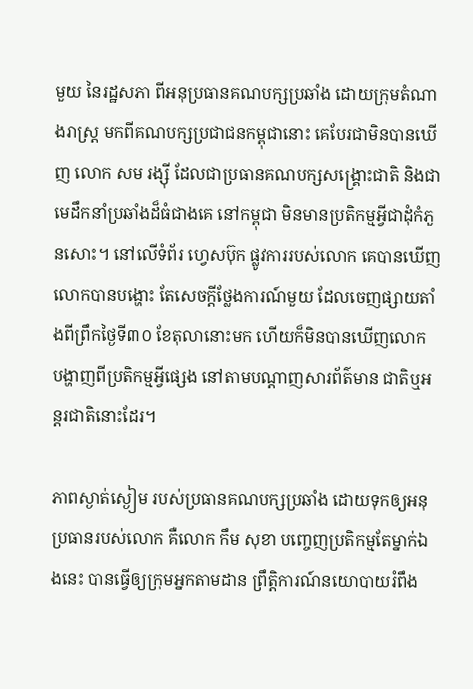មួយ នៃរដ្ឋសភា ពីអនុប្រធានគណបក្សប្រឆាំង ដោយក្រុមតំណាងរាស្ត្រ មកពីគណបក្សប្រជាជនកម្ពុជានោះ គេបែរជាមិនបានឃើញ លោក សម រង្ស៊ី ដែលជាប្រធានគណបក្សសង្គ្រោះជាតិ និងជាមេដឹកនាំប្រឆាំងដ៏ធំជាងគេ នៅកម្ពុជា មិនមានប្រតិកម្មអ្វីជាដុំកំភួនសោះ។ នៅលើទំព័រ ហ្វេសប៊ុក ផ្លូវការរបស់លោក គេបានឃើញលោកបានបង្ហោះ តែសេចក្ដីថ្លែងការណ៍មួយ ដែលចេញផ្សាយតាំងពីព្រឹកថ្ងៃទី៣០ ខែតុលានោះមក ហើយក៏មិនបានឃើញលោក បង្ហាញពីប្រតិកម្មអ្វីផ្សេង នៅតាមបណ្ដាញសារព័ត៌មាន ជាតិឬអន្តរជាតិនោះដែរ។

ភាពស្ងាត់ស្ងៀម របស់ប្រធានគណបក្សប្រឆាំង ដោយទុកឲ្យអនុប្រធានរបស់លោក គឺលោក កឹម សុខា បញ្ចេញប្រតិកម្មតែម្នាក់ឯងនេះ បានធ្វើឲ្យក្រុមអ្នកតាមដាន ព្រឹត្តិការណ៍នយោបាយរំពឹង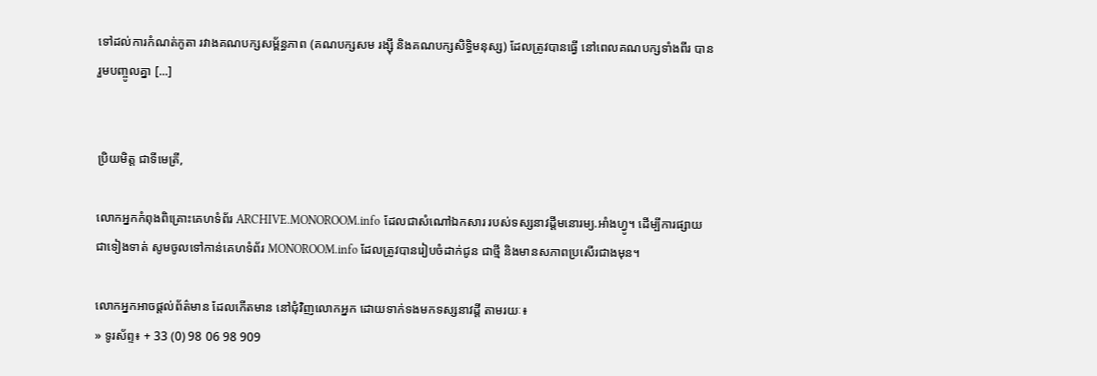ទៅដល់ការកំណត់កូតា រវាងគណបក្សសម្ព័ន្ធភាព (គណបក្សសម រង្ស៊ី និងគណបក្សសិទ្ធិមនុស្ស) ដែលត្រូវបានធ្វើ នៅពេលគណបក្សទាំងពីរ បានរួមបញ្ចូលគ្នា [...]


ប្រិយមិត្ត ជាទីមេត្រី,

លោកអ្នកកំពុងពិគ្រោះគេហទំព័រ ARCHIVE.MONOROOM.info ដែលជាសំណៅឯកសារ របស់ទស្សនាវដ្ដីមនោរម្យ.អាំងហ្វូ។ ដើម្បីការផ្សាយជាទៀងទាត់ សូមចូលទៅកាន់គេហទំព័រ MONOROOM.info ដែលត្រូវបានរៀបចំដាក់ជូន ជាថ្មី និងមានសភាពប្រសើរជាងមុន។

លោកអ្នកអាចផ្ដល់ព័ត៌មាន ដែលកើតមាន នៅជុំវិញលោកអ្នក ដោយទាក់ទងមកទស្សនាវដ្ដី តាមរយៈ៖
» ទូរស័ព្ទ៖ + 33 (0) 98 06 98 909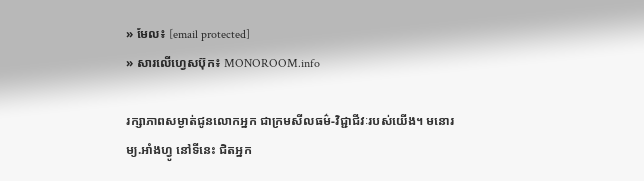» មែល៖ [email protected]
» សារលើហ្វេសប៊ុក៖ MONOROOM.info

រក្សាភាពសម្ងាត់ជូនលោកអ្នក ជាក្រមសីលធម៌-វិជ្ជាជីវៈរបស់យើង។ មនោរម្យ.អាំងហ្វូ នៅទីនេះ ជិតអ្នក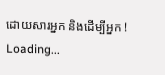ដោយសារអ្នក និងដើម្បីអ្នក !
Loading...